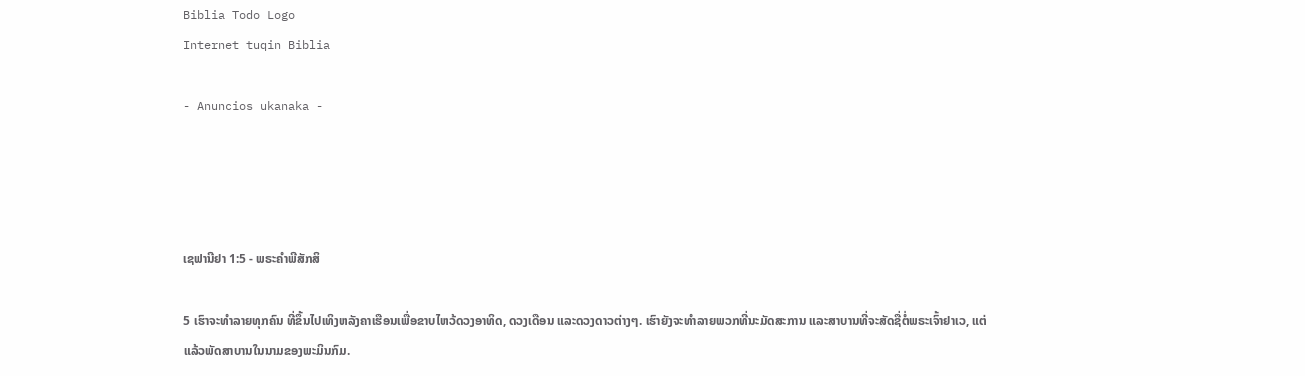Biblia Todo Logo
Internet tuqin Biblia

- Anuncios ukanaka -




ເຊຟານີຢາ 1:5 - ພຣະຄຳພີສັກສິ

5 ເຮົາຈະທຳລາຍທຸກຄົນ ທີ່ຂຶ້ນໄປເທິງຫລັງຄາເຮືອນເພື່ອຂາບໄຫວ້ດວງອາທິດ, ດວງເດືອນ ແລະດວງດາວຕ່າງໆ. ເຮົາຍັງຈະທຳລາຍພວກທີ່ນະມັດສະການ ແລະສາບານທີ່ຈະສັດຊື່ຕໍ່ພຣະເຈົ້າຢາເວ, ແຕ່ແລ້ວພັດສາບານໃນນາມຂອງພະມິນກົມ.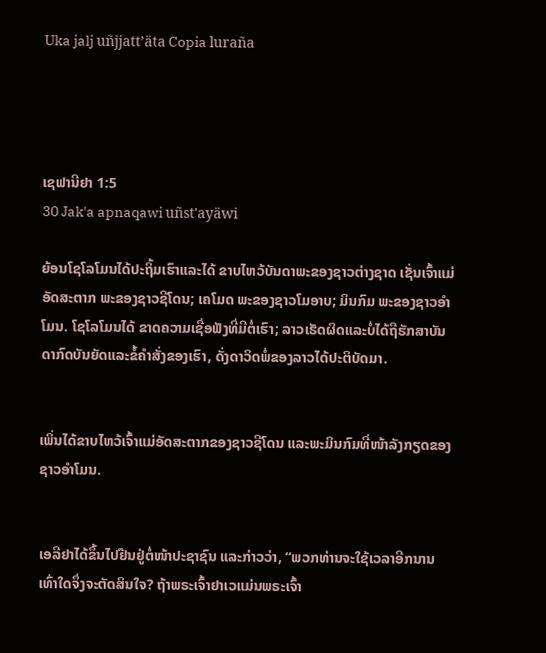Uka jalj uñjjattʼäta Copia luraña




ເຊຟານີຢາ 1:5
30 Jak'a apnaqawi uñst'ayäwi

ຍ້ອນໂຊໂລໂມນໄດ້ປະຖິ້ມເຮົາແລະໄດ້ ຂາບໄຫວ້ບັນດາພະຂອງຊາວຕ່າງຊາດ ເຊັ່ນເຈົ້າແມ່ອັດສະຕາກ ພະຂອງຊາວຊີໂດນ; ເຄໂມດ ພະຂອງຊາວໂມອາບ; ມິນກົມ ພະຂອງຊາວອຳໂມນ. ໂຊໂລໂມນໄດ້ ຂາດຄວາມເຊື່ອຟັງທີ່ມີຕໍ່ເຮົາ; ລາວເຮັດຜິດແລະບໍ່ໄດ້ຖືຮັກສາບັນດາກົດບັນຍັດແລະຂໍ້ຄຳສັ່ງຂອງເຮົາ, ດັ່ງດາວິດພໍ່ຂອງລາວໄດ້ປະຕິບັດມາ.


ເພິ່ນໄດ້ຂາບໄຫວ້ເຈົ້າແມ່ອັດສະຕາກຂອງຊາວຊີໂດນ ແລະພະມິນກົມທີ່ໜ້າລັງກຽດຂອງຊາວອຳໂມນ.


ເອລີຢາໄດ້ຂຶ້ນໄປຢືນຢູ່ຕໍ່ໜ້າປະຊາຊົນ ແລະກ່າວວ່າ, “ພວກທ່ານຈະໃຊ້ເວລາອີກນານເທົ່າໃດຈຶ່ງຈະຕັດສິນໃຈ? ຖ້າພຣະເຈົ້າຢາເວແມ່ນພຣະເຈົ້າ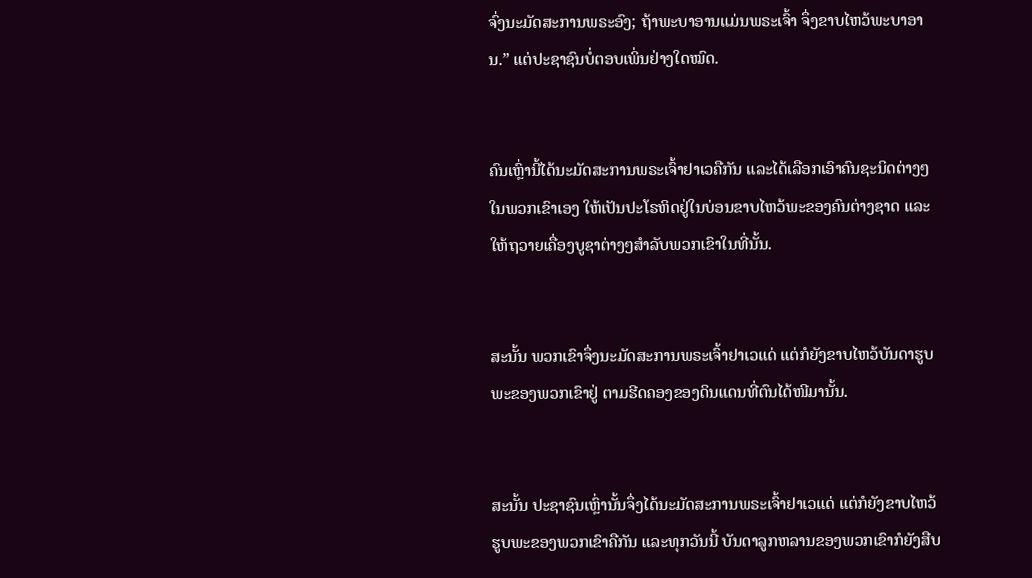ຈົ່ງນະມັດສະການພຣະອົງ; ຖ້າພະບາອານແມ່ນພຣະເຈົ້າ ຈຶ່ງຂາບໄຫວ້ພະບາອານ.” ແຕ່ປະຊາຊົນບໍ່ຕອບເພິ່ນຢ່າງໃດໝົດ.


ຄົນເຫຼົ່ານີ້ໄດ້ນະມັດສະການພຣະເຈົ້າຢາເວຄືກັນ ແລະໄດ້ເລືອກເອົາຄົນຊະນິດຕ່າງໆໃນພວກເຂົາເອງ ໃຫ້ເປັນປະໂຣຫິດຢູ່ໃນບ່ອນຂາບໄຫວ້ພະຂອງຄົນຕ່າງຊາດ ແລະໃຫ້ຖວາຍເຄື່ອງບູຊາຕ່າງໆສຳລັບພວກເຂົາໃນທີ່ນັ້ນ.


ສະນັ້ນ ພວກເຂົາຈຶ່ງນະມັດສະການພຣະເຈົ້າຢາເວແດ່ ແຕ່ກໍຍັງຂາບໄຫວ້ບັນດາຮູບພະຂອງພວກເຂົາຢູ່ ຕາມຮີດຄອງຂອງດິນແດນທີ່ຕົນໄດ້ໜີມານັ້ນ.


ສະນັ້ນ ປະຊາຊົນເຫຼົ່ານັ້ນຈຶ່ງໄດ້ນະມັດສະການພຣະເຈົ້າຢາເວແດ່ ແຕ່ກໍຍັງຂາບໄຫວ້ຮູບພະຂອງພວກເຂົາຄືກັນ ແລະທຸກວັນນີ້ ບັນດາລູກຫລານຂອງພວກເຂົາກໍຍັງສືບ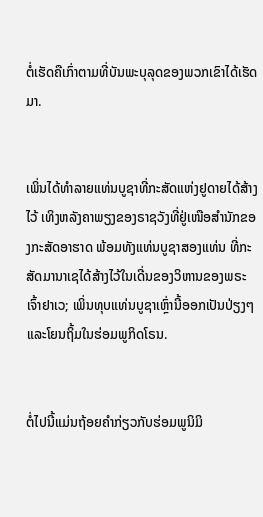ຕໍ່ເຮັດຄືເກົ່າຕາມທີ່ບັນພະບຸລຸດຂອງພວກເຂົາໄດ້ເຮັດມາ.


ເພິ່ນໄດ້ທຳລາຍແທ່ນບູຊາທີ່ກະສັດແຫ່ງຢູດາຍໄດ້ສ້າງໄວ້ ເທິງຫລັງຄາພຽງຂອງຣາຊວັງທີ່ຢູ່ເໜືອສຳນັກຂອງກະສັດອາຮາດ ພ້ອມທັງແທ່ນບູຊາສອງແທ່ນ ທີ່ກະສັດມານາເຊໄດ້ສ້າງໄວ້ໃນເດີ່ນຂອງວິຫານຂອງພຣະເຈົ້າຢາເວ; ເພິ່ນທຸບແທ່ນບູຊາເຫຼົ່ານີ້ອອກເປັນປ່ຽງໆ ແລະໂຍນຖິ້ມໃນຮ່ອມພູກິດໂຣນ.


ຕໍ່ໄປນີ້ແມ່ນຖ້ອຍຄຳກ່ຽວກັບຮ່ອມພູນິມິ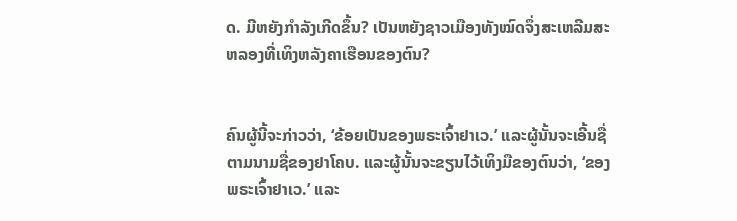ດ. ມີຫຍັງກຳລັງເກີດຂຶ້ນ? ເປັນຫຍັງຊາວເມືອງທັງໝົດຈຶ່ງສະເຫລີມສະຫລອງທີ່ເທິງຫລັງຄາເຮືອນຂອງຕົນ?


ຄົນຜູ້ນີ້ຈະກ່າວວ່າ, ‘ຂ້ອຍເປັນຂອງພຣະເຈົ້າຢາເວ.’ ແລະຜູ້ນັ້ນຈະເອີ້ນຊື່ຕາມນາມຊື່ຂອງຢາໂຄບ. ແລະຜູ້ນັ້ນຈະຂຽນໄວ້ເທິງມືຂອງຕົນວ່າ, ‘ຂອງພຣະເຈົ້າຢາເວ.’ ແລະ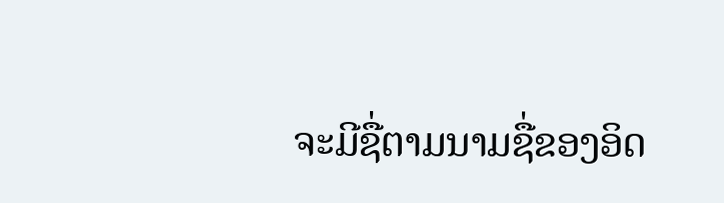ຈະມີຊື່ຕາມນາມຊື່ຂອງອິດ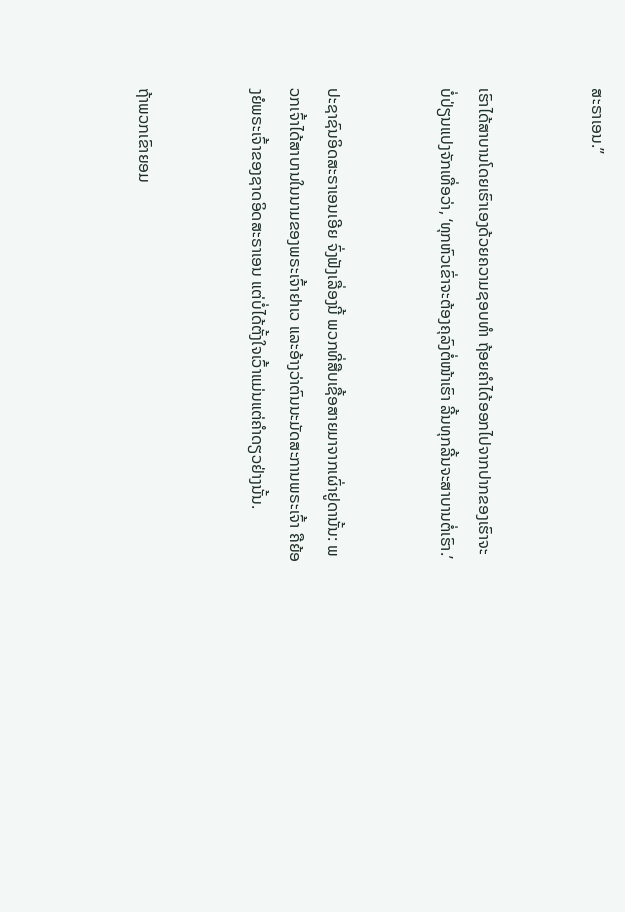ສະຣາເອນ.”


ເຮົາໄດ້ສາບານໂດຍເຮົາເອງດ້ວຍຄວາມຊອບທຳ ຖ້ອຍຄຳໄດ້ອອກໄປຈາກປາກຂອງເຮົາຈະບໍ່ປ່ຽນແປງຈັກເທື່ອວ່າ, ‘ທຸກຫົວເຂົ່າຈະຕ້ອງຄຸລົງຕໍ່ໜ້າເຮົາ ລີ້ນທຸກລີ້ນຈະສາບານຕໍ່ເຮົາ.’


ປະຊາຊົນອິດສະຣາເອນເອີຍ ຈົ່ງຟັງເລື່ອງນີ້ ພວກທີ່ສືບເຊື້ອສາຍມາຈາກເຜົ່າຢູດານັ້ນ: ພວກເຈົ້າໄດ້ສາບານໃນນາມຂອງພຣະເຈົ້າຢາເວ ແລະອ້າງວ່າຕົນນະມັດສະການພຣະເຈົ້າ ຄືຍ້ອງຍໍພຣະເຈົ້າຂອງຊາດອິດສະຣາເອນ ແຕ່ບໍ່ໄດ້ຕັ້ງໃຈເວົ້າແມ່ນແຕ່ຄຳດຽວຢ່າງນັ້ນ.


ຖ້າພວກເຂົາຍອມ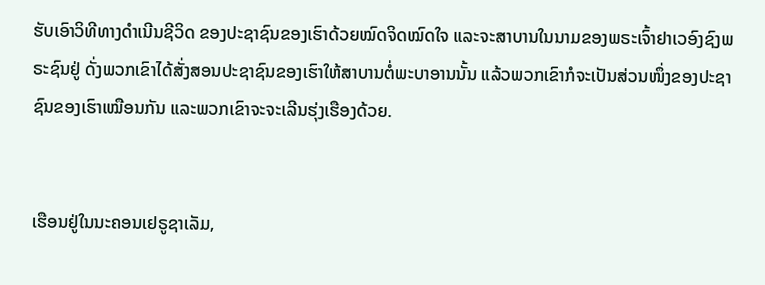ຮັບເອົາວິທີທາງດຳເນີນຊີວິດ ຂອງປະຊາຊົນຂອງເຮົາດ້ວຍໝົດຈິດໝົດໃຈ ແລະຈະສາບານໃນນາມຂອງພຣະເຈົ້າຢາເວອົງຊົງພຣະຊົນຢູ່ ດັ່ງພວກເຂົາໄດ້ສັ່ງສອນປະຊາຊົນຂອງເຮົາໃຫ້ສາບານຕໍ່ພະບາອານນັ້ນ ແລ້ວພວກເຂົາກໍຈະເປັນສ່ວນໜຶ່ງຂອງປະຊາຊົນຂອງເຮົາເໝືອນກັນ ແລະພວກເຂົາຈະຈະເລີນຮຸ່ງເຮືອງດ້ວຍ.


ເຮືອນຢູ່ໃນນະຄອນເຢຣູຊາເລັມ,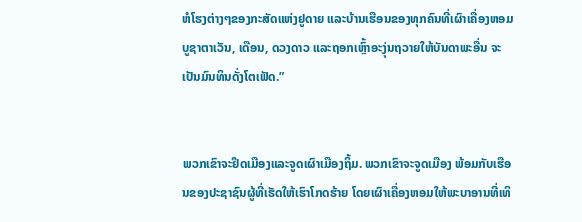ຫໍໂຮງຕ່າງໆຂອງກະສັດແຫ່ງຢູດາຍ ແລະບ້ານເຮືອນຂອງທຸກຄົນທີ່ເຜົາເຄື່ອງຫອມບູຊາຕາເວັນ, ເດືອນ, ດວງດາວ ແລະຖອກເຫຼົ້າອະງຸ່ນຖວາຍໃຫ້ບັນດາພະອື່ນ ຈະເປັນມົນທິນດັ່ງໂຕເຟັດ.”


ພວກເຂົາຈະຢຶດເມືອງແລະຈູດເຜົາເມືອງຖິ້ມ. ພວກເຂົາຈະຈູດເມືອງ ພ້ອມກັບເຮືອນຂອງປະຊາຊົນຜູ້ທີ່ເຮັດໃຫ້ເຮົາໂກດຮ້າຍ ໂດຍເຜົາເຄື່ອງຫອມໃຫ້ພະບາອານທີ່ເທິ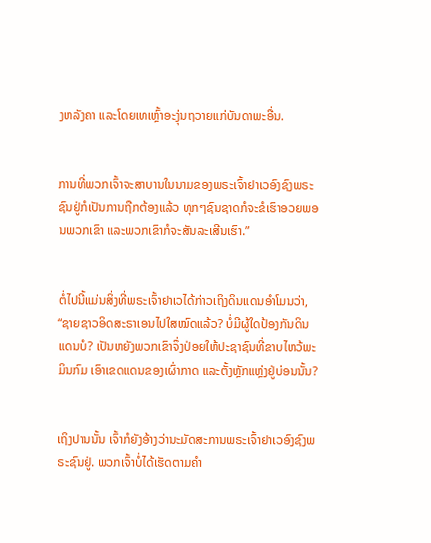ງຫລັງຄາ ແລະໂດຍເທເຫຼົ້າອະງຸ່ນຖວາຍແກ່ບັນດາພະອື່ນ.


ການທີ່ພວກເຈົ້າຈະສາບານໃນນາມຂອງພຣະເຈົ້າຢາເວອົງຊົງພຣະຊົນຢູ່ກໍເປັນການຖືກຕ້ອງແລ້ວ ທຸກໆຊົນຊາດກໍຈະຂໍເຮົາອວຍພອນພວກເຂົາ ແລະພວກເຂົາກໍຈະສັນລະເສີນເຮົາ.”


ຕໍ່ໄປນີ້ແມ່ນສິ່ງທີ່ພຣະເຈົ້າຢາເວໄດ້ກ່າວເຖິງດິນແດນອຳໂມນວ່າ, “ຊາຍຊາວອິດສະຣາເອນໄປໃສໝົດແລ້ວ? ບໍ່ມີຜູ້ໃດປ້ອງກັນດິນແດນບໍ? ເປັນຫຍັງພວກເຂົາຈຶ່ງປ່ອຍໃຫ້ປະຊາຊົນທີ່ຂາບໄຫວ້ພະມິນກົມ ເອົາເຂດແດນຂອງເຜົ່າກາດ ແລະຕັ້ງຫຼັກແຫຼ່ງຢູ່ບ່ອນນັ້ນ?


ເຖິງປານນັ້ນ ເຈົ້າກໍຍັງອ້າງວ່ານະມັດສະການພຣະເຈົ້າຢາເວອົງຊົງພຣະຊົນຢູ່. ພວກເຈົ້າບໍ່ໄດ້ເຮັດຕາມຄຳ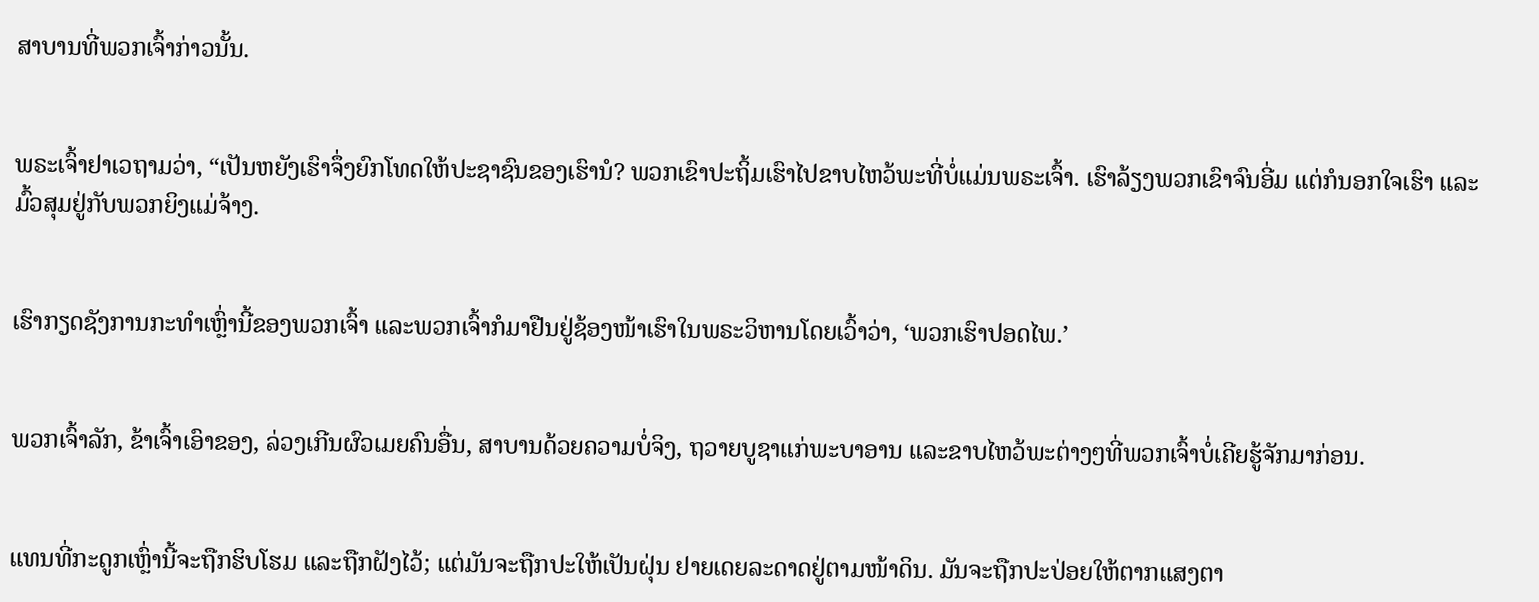ສາບານທີ່ພວກເຈົ້າກ່າວນັ້ນ.


ພຣະເຈົ້າຢາເວຖາມວ່າ, “ເປັນຫຍັງເຮົາຈຶ່ງຍົກໂທດໃຫ້ປະຊາຊົນຂອງເຮົານໍ? ພວກເຂົາປະຖິ້ມເຮົາໄປຂາບໄຫວ້ພະທີ່ບໍ່ແມ່ນພຣະເຈົ້າ. ເຮົາລ້ຽງພວກເຂົາຈົນອີ່ມ ແຕ່ກໍນອກໃຈເຮົາ ແລະມົ້ວສຸມຢູ່ກັບພວກຍິງແມ່ຈ້າງ.


ເຮົາກຽດຊັງການກະທຳເຫຼົ່ານີ້ຂອງພວກເຈົ້າ ແລະພວກເຈົ້າກໍມາຢືນຢູ່ຊ້ອງໜ້າເຮົາໃນພຣະວິຫານໂດຍເວົ້າວ່າ, ‘ພວກເຮົາປອດໄພ.’


ພວກເຈົ້າລັກ, ຂ້າເຈົ້າເອົາຂອງ, ລ່ວງເກີນຜົວເມຍຄົນອື່ນ, ສາບານດ້ວຍຄວາມບໍ່ຈິງ, ຖວາຍບູຊາແກ່ພະບາອານ ແລະຂາບໄຫວ້ພະຕ່າງໆທີ່ພວກເຈົ້າບໍ່ເຄີຍຮູ້ຈັກມາກ່ອນ.


ແທນທີ່ກະດູກເຫຼົ່ານີ້ຈະຖືກຮິບໂຮມ ແລະຖືກຝັງໄວ້; ແຕ່ມັນຈະຖືກປະໃຫ້ເປັນຝຸ່ນ ຢາຍເດຍລະດາດຢູ່ຕາມໜ້າດິນ. ມັນຈະຖືກປະປ່ອຍໃຫ້ຕາກແສງຕາ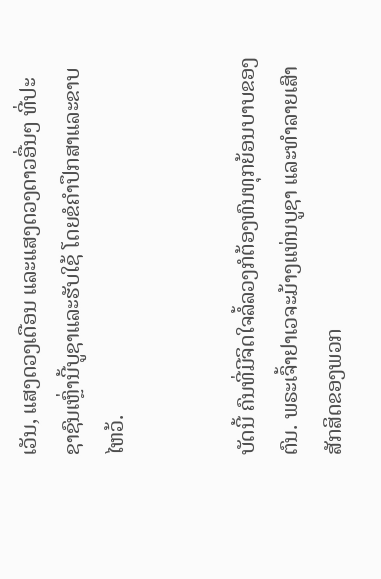ເວັນ, ແສງດວງເດືອນ ແລະແສງດວງດາວອື່ນໆ ທີ່ປະຊາຊົນເຫຼົ່ານີ້ບູຊາແລະຮັບໃຊ້ ໂດຍຂໍຄຳປຶກສາແລະຂາບໄຫວ້.


ບັດນີ້ ຄົນທີ່ມີຈິດໃຈລໍ້ລວງກໍຕ້ອງທົນທຸກຍ້ອນບາບຂອງຕົນ. ພຣະເຈົ້າຢາເວຈະມ້າງແທ່ນບູຊາ ແລະທຳລາຍເສົາສັກສິດຂອງພວກ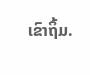ເຂົາຖິ້ມ.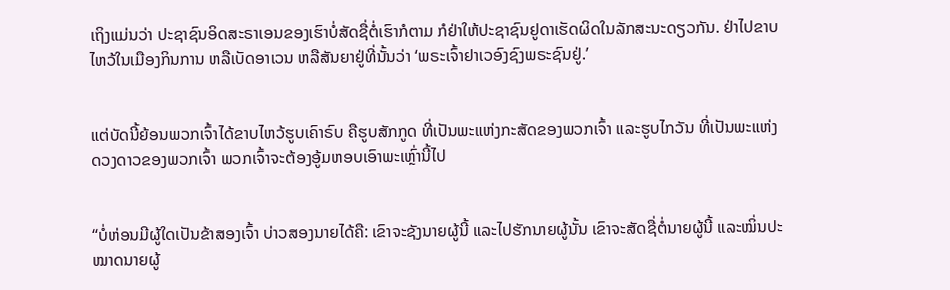ເຖິງແມ່ນວ່າ ປະຊາຊົນອິດສະຣາເອນຂອງເຮົາບໍ່ສັດຊື່ຕໍ່ເຮົາກໍຕາມ ກໍຢ່າໃຫ້ປະຊາຊົນຢູດາເຮັດຜິດໃນລັກສະນະດຽວກັນ. ຢ່າໄປຂາບໄຫວ້ໃນເມືອງກິນການ ຫລືເບັດອາເວນ ຫລືສັນຍາຢູ່ທີ່ນັ້ນວ່າ ‘ພຣະເຈົ້າຢາເວອົງຊົງພຣະຊົນຢູ່.’


ແຕ່ບັດນີ້ຍ້ອນພວກເຈົ້າໄດ້ຂາບໄຫວ້ຮູບເຄົາຣົບ ຄືຮູບສັກກູດ ທີ່ເປັນພະແຫ່ງກະສັດຂອງພວກເຈົ້າ ແລະຮູບໄກວັນ ທີ່ເປັນພະແຫ່ງດວງດາວຂອງພວກເຈົ້າ ພວກເຈົ້າຈະຕ້ອງອູ້ມຫອບເອົາພະເຫຼົ່ານີ້ໄປ


“ບໍ່ຫ່ອນມີຜູ້ໃດເປັນຂ້າສອງເຈົ້າ ບ່າວສອງນາຍໄດ້ຄື: ເຂົາຈະຊັງນາຍຜູ້ນີ້ ແລະໄປຮັກນາຍຜູ້ນັ້ນ ເຂົາຈະສັດຊື່ຕໍ່ນາຍຜູ້ນີ້ ແລະໝິ່ນປະໝາດນາຍຜູ້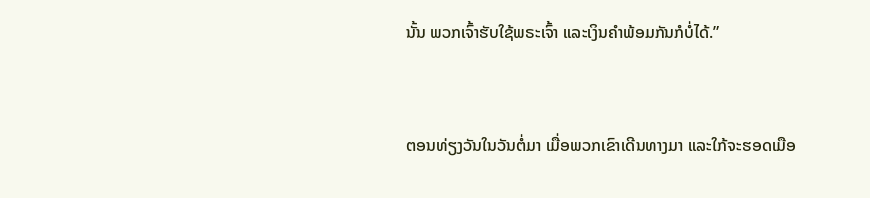ນັ້ນ ພວກເຈົ້າຮັບໃຊ້ພຣະເຈົ້າ ແລະເງິນຄຳພ້ອມກັນກໍບໍ່ໄດ້.”


ຕອນທ່ຽງວັນໃນວັນຕໍ່ມາ ເມື່ອພວກເຂົາເດີນທາງມາ ແລະໃກ້ຈະຮອດເມືອ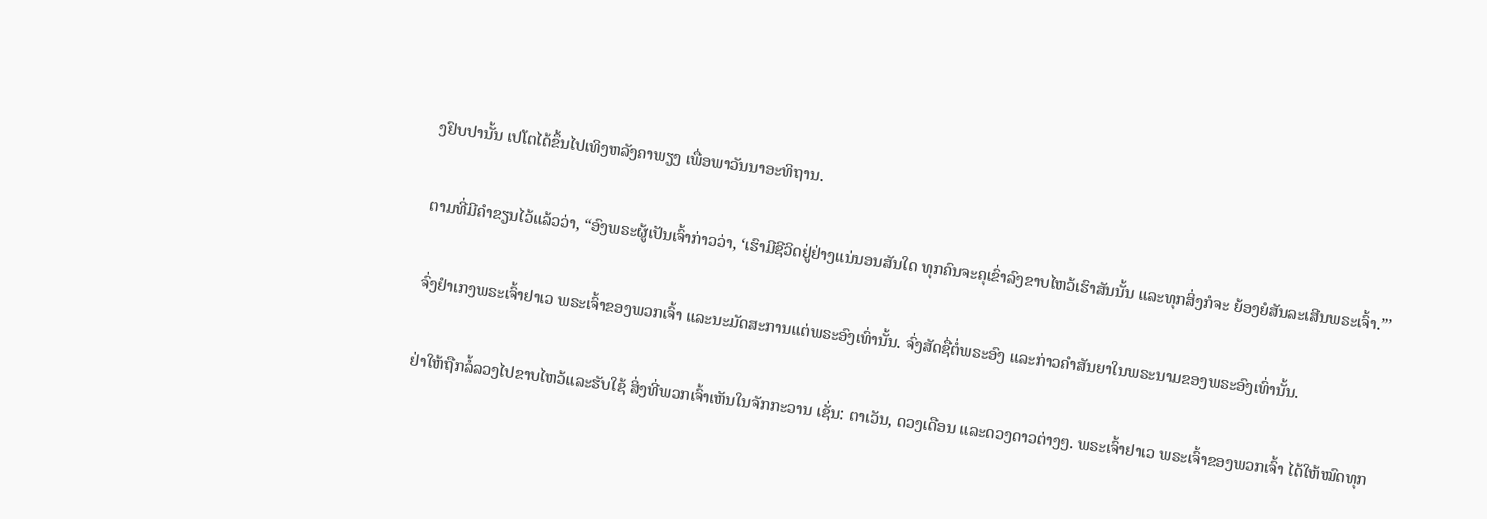ງຢົບປານັ້ນ ເປໂຕໄດ້ຂຶ້ນໄປເທິງຫລັງຄາພຽງ ເພື່ອພາວັນນາອະທິຖານ.


ຕາມທີ່ມີຄຳຂຽນໄວ້ແລ້ວວ່າ, “ອົງພຣະຜູ້ເປັນເຈົ້າກ່າວວ່າ, ‘ເຮົາມີຊີວິດຢູ່ຢ່າງແນ່ນອນສັນໃດ ທຸກຄົນຈະຄຸເຂົ່າລົງຂາບໄຫວ້ເຮົາສັນນັ້ນ ແລະທຸກສິ່ງກໍຈະ ຍ້ອງຍໍສັນລະເສີນພຣະເຈົ້າ.”’


ຈົ່ງຢຳເກງພຣະເຈົ້າຢາເວ ພຣະເຈົ້າຂອງພວກເຈົ້າ ແລະນະມັດສະການແຕ່ພຣະອົງເທົ່ານັ້ນ. ຈົ່ງສັດຊື່ຕໍ່ພຣະອົງ ແລະກ່າວຄຳສັນຍາໃນພຣະນາມຂອງພຣະອົງເທົ່ານັ້ນ.


ຢ່າໃຫ້ຖືກລໍ້ລວງໄປຂາບໄຫວ້ແລະຮັບໃຊ້ ສິ່ງທີ່ພວກເຈົ້າເຫັນໃນຈັກກະວານ ເຊັ່ນ: ຕາເວັນ, ດວງເດືອນ ແລະດວງດາວຕ່າງໆ. ພຣະເຈົ້າຢາເວ ພຣະເຈົ້າຂອງພວກເຈົ້າ ໄດ້ໃຫ້ໝົດທຸກ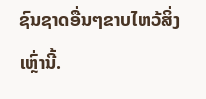ຊົນຊາດອື່ນໆຂາບໄຫວ້ສິ່ງເຫຼົ່ານີ້.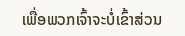ເພື່ອພວກເຈົ້າຈະບໍ່ເຂົ້າສ່ວນ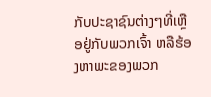ກັບປະຊາຊົນຕ່າງໆທີ່ເຫຼືອຢູ່ກັບພວກເຈົ້າ ຫລືຮ້ອງຫາພະຂອງພວກ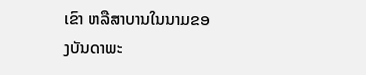ເຂົາ ຫລືສາບານໃນນາມຂອງບັນດາພະ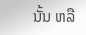ນັ້ນ ຫລື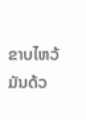ຂາບໄຫວ້ມັນດ້ວ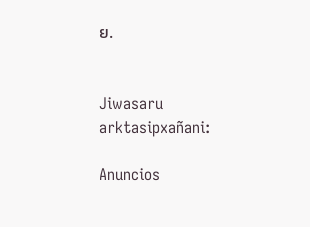ຍ.


Jiwasaru arktasipxañani:

Anuncios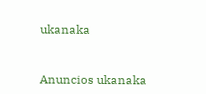ukanaka


Anuncios ukanaka